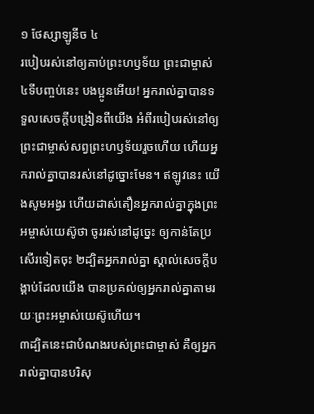១ ថែស្សាឡូនីច ៤
របៀបរស់នៅឲ្យគាប់ព្រះហឫទ័យ ព្រះជាម្ចាស់
៤ទីបញ្ចប់នេះ បងប្អូនអើយ! អ្នករាល់គ្នាបានទទួលសេចក្តីបង្រៀនពីយើង អំពីរបៀបរស់នៅឲ្យព្រះជាម្ចាស់សព្វព្រះហឫទ័យរួចហើយ ហើយអ្នករាល់គ្នាបានរស់នៅដូច្នោះមែន។ ឥឡូវនេះ យើងសូមអង្វរ ហើយដាស់តឿនអ្នករាល់គ្នាក្នុងព្រះអម្ចាស់យេស៊ូថា ចូររស់នៅដូច្នេះ ឲ្យកាន់តែប្រសើរទៀតចុះ ២ដ្បិតអ្នករាល់គ្នា ស្គាល់សេចក្ដីបង្គាប់ដែលយើង បានប្រគល់ឲ្យអ្នករាល់គ្នាតាមរយៈព្រះអម្ចាស់យេស៊ូហើយ។
៣ដ្បិតនេះជាបំណងរបស់ព្រះជាម្ចាស់ គឺឲ្យអ្នករាល់គ្នាបានបរិសុ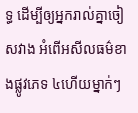ទ្ធ ដើម្បីឲ្យអ្នករាល់គ្នាចៀសវាង អំពើអសីលធម៌ខាងផ្លូវភេទ ៤ហើយម្នាក់ៗ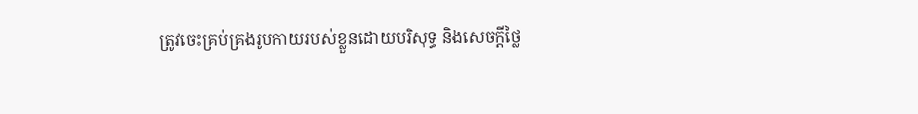ត្រូវចេះគ្រប់គ្រងរូបកាយរបស់ខ្លួនដោយបរិសុទ្ធ និងសេចក្ដីថ្លៃ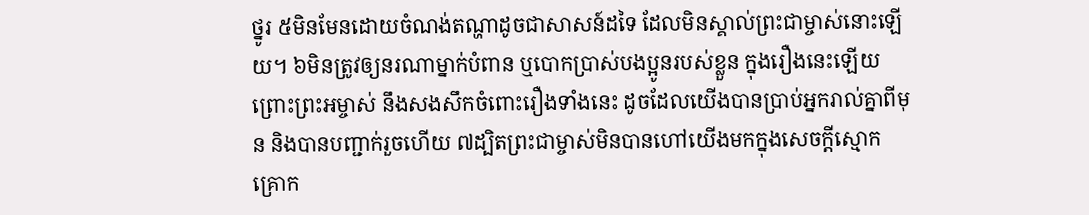ថ្នូរ ៥មិនមែនដោយចំណង់តណ្ហាដូចជាសាសន៍ដទៃ ដែលមិនស្គាល់ព្រះជាម្ចាស់នោះឡើយ។ ៦មិនត្រូវឲ្យនរណាម្នាក់បំពាន ឬបោកប្រាស់បងប្អូនរបស់ខ្លួន ក្នុងរឿងនេះឡើយព្រោះព្រះអម្ចាស់ នឹងសងសឹកចំពោះរឿងទាំងនេះ ដូចដែលយើងបានប្រាប់អ្នករាល់គ្នាពីមុន និងបានបញ្ជាក់រួចហើយ ៧ដ្បិតព្រះជាម្ចាស់មិនបានហៅយើងមកក្នុងសេចក្ដីស្មោកគ្រោក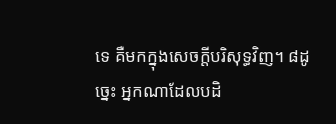ទេ គឺមកក្នុងសេចក្ដីបរិសុទ្ធវិញ។ ៨ដូច្នេះ អ្នកណាដែលបដិ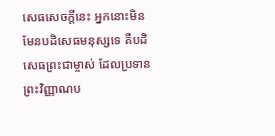សេធសេចក្តីនេះ អ្នកនោះមិនមែនបដិសេធមនុស្សទេ គឺបដិសេធព្រះជាម្ចាស់ ដែលប្រទានព្រះវិញ្ញាណប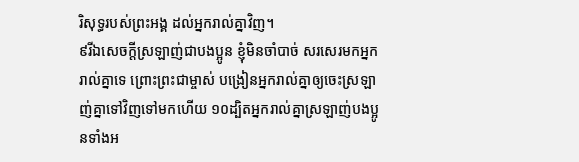រិសុទ្ធរបស់ព្រះអង្គ ដល់អ្នករាល់គ្នាវិញ។
៩រីឯសេចក្តីស្រឡាញ់ជាបងប្អូន ខ្ញុំមិនចាំបាច់ សរសេរមកអ្នករាល់គ្នាទេ ព្រោះព្រះជាម្ចាស់ បង្រៀនអ្នករាល់គ្នាឲ្យចេះស្រឡាញ់គ្នាទៅវិញទៅមកហើយ ១០ដ្បិតអ្នករាល់គ្នាស្រឡាញ់បងប្អូនទាំងអ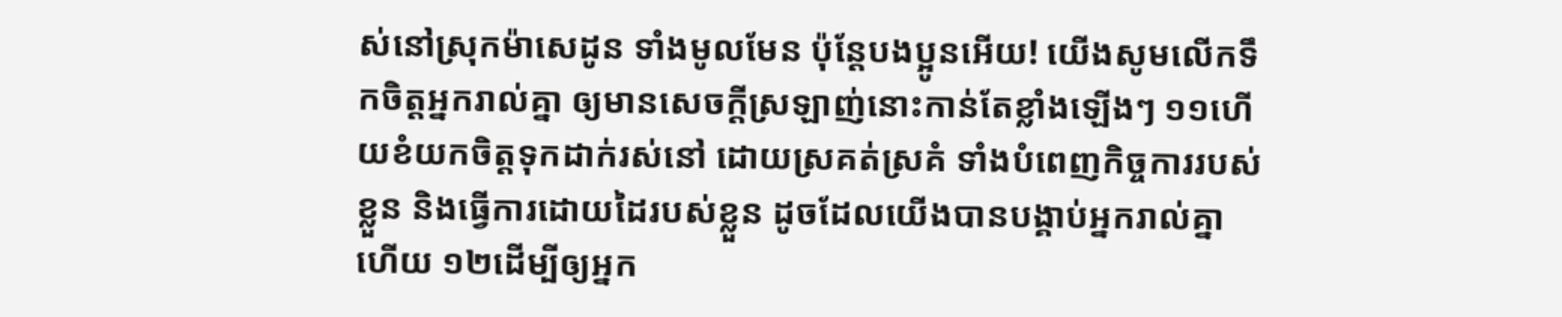ស់នៅស្រុកម៉ាសេដូន ទាំងមូលមែន ប៉ុន្ដែបងប្អូនអើយ! យើងសូមលើកទឹកចិត្តអ្នករាល់គ្នា ឲ្យមានសេចក្ដីស្រឡាញ់នោះកាន់តែខ្លាំងឡើងៗ ១១ហើយខំយកចិត្តទុកដាក់រស់នៅ ដោយស្រគត់ស្រគំ ទាំងបំពេញកិច្ចការរបស់ខ្លួន និងធ្វើការដោយដៃរបស់ខ្លួន ដូចដែលយើងបានបង្គាប់អ្នករាល់គ្នាហើយ ១២ដើម្បីឲ្យអ្នក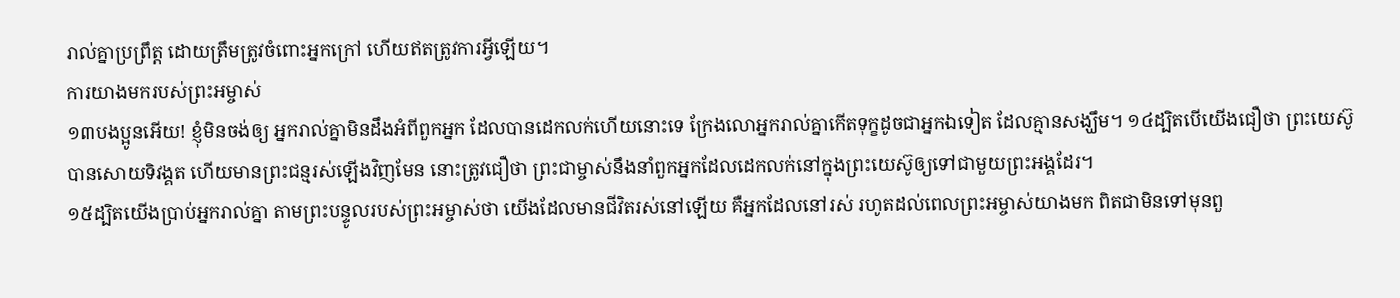រាល់គ្នាប្រព្រឹត្ត ដោយត្រឹមត្រូវចំពោះអ្នកក្រៅ ហើយឥតត្រូវការអ្វីឡើយ។
ការយាងមករបស់ព្រះអម្ចាស់
១៣បងប្អូនអើយ! ខ្ញុំមិនចង់ឲ្យ អ្នករាល់គ្នាមិនដឹងអំពីពួកអ្នក ដែលបានដេកលក់ហើយនោះទេ ក្រែងលោអ្នករាល់គ្នាកើតទុក្ខដូចជាអ្នកឯទៀត ដែលគ្មានសង្ឃឹម។ ១៤ដ្បិតបើយើងជឿថា ព្រះយេស៊ូបានសោយទិវង្គត ហើយមានព្រះជន្មរស់ឡើងវិញមែន នោះត្រូវជឿថា ព្រះជាម្ចាស់នឹងនាំពួកអ្នកដែលដេកលក់នៅក្នុងព្រះយេស៊ូឲ្យទៅជាមួយព្រះអង្គដែរ។
១៥ដ្បិតយើងប្រាប់អ្នករាល់គ្នា តាមព្រះបន្ទូលរបស់ព្រះអម្ចាស់ថា យើងដែលមានជីវិតរស់នៅឡើយ គឺអ្នកដែលនៅរស់ រហូតដល់ពេលព្រះអម្ចាស់យាងមក ពិតជាមិនទៅមុនពួ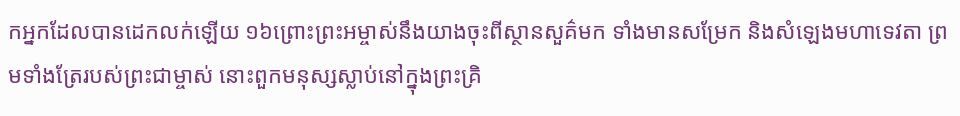កអ្នកដែលបានដេកលក់ឡើយ ១៦ព្រោះព្រះអម្ចាស់នឹងយាងចុះពីស្ថានសួគ៌មក ទាំងមានសម្រែក និងសំឡេងមហាទេវតា ព្រមទាំងត្រែរបស់ព្រះជាម្ចាស់ នោះពួកមនុស្សស្លាប់នៅក្នុងព្រះគ្រិ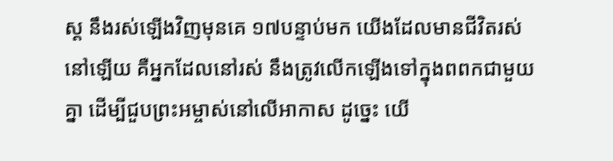ស្ដ នឹងរស់ឡើងវិញមុនគេ ១៧បន្ទាប់មក យើងដែលមានជីវិតរស់នៅឡើយ គឺអ្នកដែលនៅរស់ នឹងត្រូវលើកឡើងទៅក្នុងពពកជាមួយគ្នា ដើម្បីជួបព្រះអម្ចាស់នៅលើអាកាស ដូច្នេះ យើ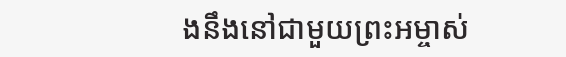ងនឹងនៅជាមួយព្រះអម្ចាស់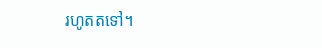រហូតតទៅ។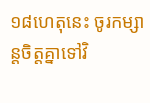១៨ហេតុនេះ ចូរកម្សាន្ដចិត្តគ្នាទៅវិ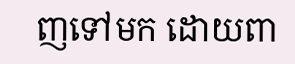ញទៅមក ដោយពា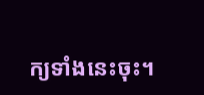ក្យទាំងនេះចុះ។